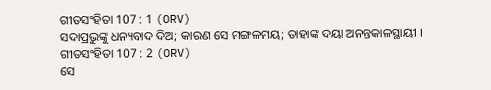ଗୀତସଂହିତା 107 : 1 (ORV)
ସଦାପ୍ରଭୁଙ୍କୁ ଧନ୍ୟବାଦ ଦିଅ; କାରଣ ସେ ମଙ୍ଗଳମୟ; ତାହାଙ୍କ ଦୟା ଅନନ୍ତକାଳସ୍ଥାୟୀ ।
ଗୀତସଂହିତା 107 : 2 (ORV)
ସେ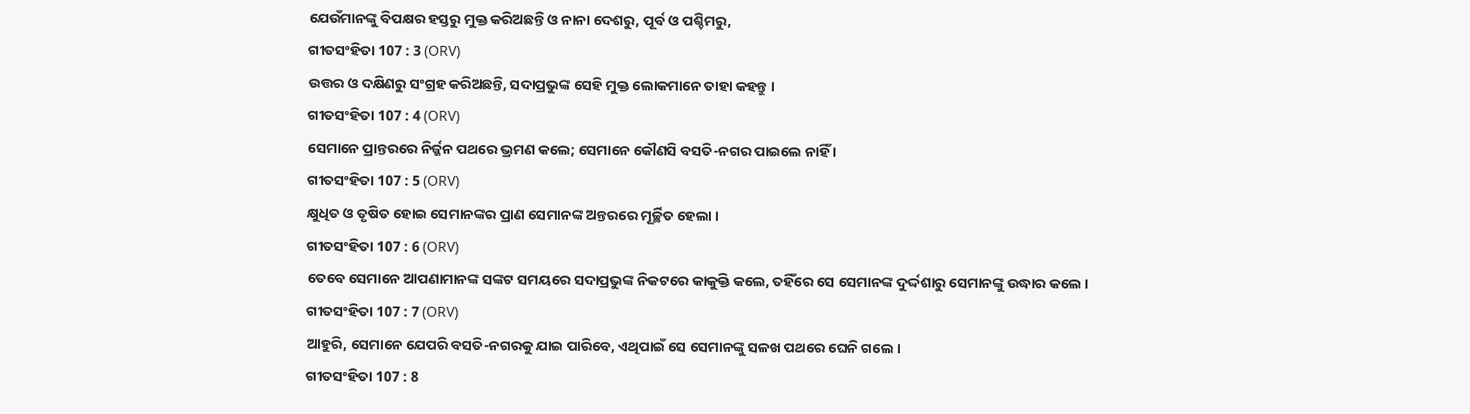ଯେଉଁମାନଙ୍କୁ ବିପକ୍ଷର ହସ୍ତରୁ ମୁକ୍ତ କରିଅଛନ୍ତି ଓ ନାନା ଦେଶରୁ, ପୂର୍ବ ଓ ପଶ୍ଚିମରୁ,
ଗୀତସଂହିତା 107 : 3 (ORV)
ଉତ୍ତର ଓ ଦକ୍ଷିଣରୁ ସଂଗ୍ରହ କରିଅଛନ୍ତି, ସଦାପ୍ରଭୁଙ୍କ ସେହି ମୁକ୍ତ ଲୋକମାନେ ତାହା କହନ୍ତୁ ।
ଗୀତସଂହିତା 107 : 4 (ORV)
ସେମାନେ ପ୍ରାନ୍ତରରେ ନିର୍ଜ୍ଜନ ପଥରେ ଭ୍ରମଣ କଲେ; ସେମାନେ କୌଣସି ବସତି-ନଗର ପାଇଲେ ନାହିଁ ।
ଗୀତସଂହିତା 107 : 5 (ORV)
କ୍ଷୁଧିତ ଓ ତୃଷିତ ହୋଇ ସେମାନଙ୍କର ପ୍ରାଣ ସେମାନଙ୍କ ଅନ୍ତରରେ ମୂର୍ଚ୍ଛିତ ହେଲା ।
ଗୀତସଂହିତା 107 : 6 (ORV)
ତେବେ ସେମାନେ ଆପଣାମାନଙ୍କ ସଙ୍କଟ ସମୟରେ ସଦାପ୍ରଭୁଙ୍କ ନିକଟରେ କାକୁକ୍ତି କଲେ, ତହିଁରେ ସେ ସେମାନଙ୍କ ଦୁର୍ଦ୍ଦଶାରୁ ସେମାନଙ୍କୁ ଉଦ୍ଧାର କଲେ ।
ଗୀତସଂହିତା 107 : 7 (ORV)
ଆହୁରି, ସେମାନେ ଯେପରି ବସତି-ନଗରକୁ ଯାଇ ପାରିବେ, ଏଥିପାଇଁ ସେ ସେମାନଙ୍କୁ ସଳଖ ପଥରେ ଘେନି ଗଲେ ।
ଗୀତସଂହିତା 107 : 8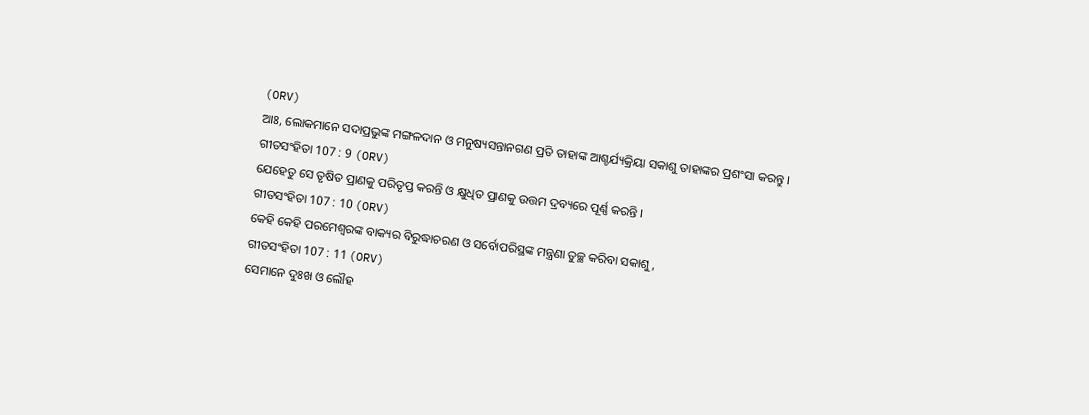(ORV)
ଆଃ, ଲୋକମାନେ ସଦାପ୍ରଭୁଙ୍କ ମଙ୍ଗଳଦାନ ଓ ମନୁଷ୍ୟସନ୍ତାନଗଣ ପ୍ରତି ତାହାଙ୍କ ଆଶ୍ଚର୍ଯ୍ୟକ୍ରିୟା ସକାଶୁ ତାହାଙ୍କର ପ୍ରଶଂସା କରନ୍ତୁ ।
ଗୀତସଂହିତା 107 : 9 (ORV)
ଯେହେତୁ ସେ ତୃଷିତ ପ୍ରାଣକୁ ପରିତୃପ୍ତ କରନ୍ତି ଓ କ୍ଷୁଧିତ ପ୍ରାଣକୁ ଉତ୍ତମ ଦ୍ରବ୍ୟରେ ପୂର୍ଣ୍ଣ କରନ୍ତି ।
ଗୀତସଂହିତା 107 : 10 (ORV)
କେହି କେହି ପରମେଶ୍ଵରଙ୍କ ବାକ୍ୟର ବିରୁଦ୍ଧାଚରଣ ଓ ସର୍ବୋପରିସ୍ଥଙ୍କ ମନ୍ତ୍ରଣା ତୁଚ୍ଛ କରିବା ସକାଶୁ,
ଗୀତସଂହିତା 107 : 11 (ORV)
ସେମାନେ ଦୁଃଖ ଓ ଲୌହ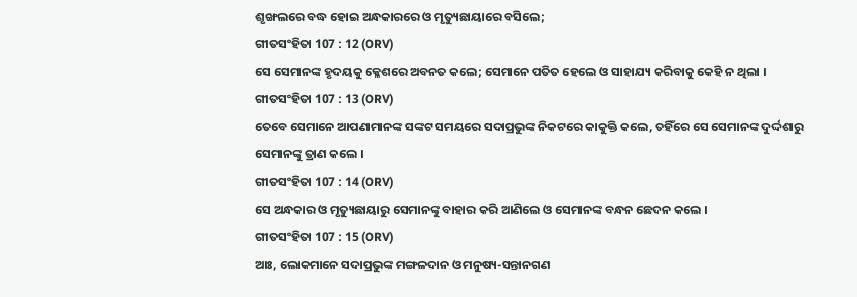ଶୃଙ୍ଖଲରେ ବଦ୍ଧ ହୋଇ ଅନ୍ଧକାରରେ ଓ ମୃତ୍ୟୁଛାୟାରେ ବସିଲେ;
ଗୀତସଂହିତା 107 : 12 (ORV)
ସେ ସେମାନଙ୍କ ହୃଦୟକୁ କ୍ଳେଶରେ ଅବନତ କଲେ; ସେମାନେ ପତିତ ହେଲେ ଓ ସାହାଯ୍ୟ କରିବାକୁ କେହି ନ ଥିଲା ।
ଗୀତସଂହିତା 107 : 13 (ORV)
ତେବେ ସେମାନେ ଆପଣାମାନଙ୍କ ସଙ୍କଟ ସମୟରେ ସଦାପ୍ରଭୁଙ୍କ ନିକଟରେ କାକୁକ୍ତି କଲେ, ତହିଁରେ ସେ ସେମାନଙ୍କ ଦୁର୍ଦ୍ଦଶାରୁ ସେମାନଙ୍କୁ ତ୍ରାଣ କଲେ ।
ଗୀତସଂହିତା 107 : 14 (ORV)
ସେ ଅନ୍ଧକାର ଓ ମୃତ୍ୟୁଛାୟାରୁ ସେମାନଙ୍କୁ ବାହାର କରି ଆଣିଲେ ଓ ସେମାନଙ୍କ ବନ୍ଧନ ଛେଦନ କଲେ ।
ଗୀତସଂହିତା 107 : 15 (ORV)
ଆଃ, ଲୋକମାନେ ସଦାପ୍ରଭୁଙ୍କ ମଙ୍ଗଳଦାନ ଓ ମନୁଷ୍ୟ-ସନ୍ତାନଗଣ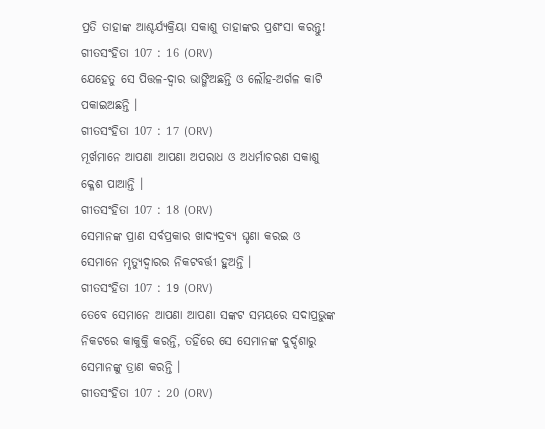ପ୍ରତି ତାହାଙ୍କ ଆଶ୍ଚର୍ଯ୍ୟକ୍ରିୟା ସକାଶୁ ତାହାଙ୍କର ପ୍ରଶଂସା କରନ୍ତୁ!
ଗୀତସଂହିତା 107 : 16 (ORV)
ଯେହେତୁ ସେ ପିତ୍ତଳ-ଦ୍ଵାର ଭାଙ୍ଗିଅଛନ୍ତି ଓ ଲୌହ-ଅର୍ଗଳ କାଟି ପକାଇଅଛନ୍ତି ।
ଗୀତସଂହିତା 107 : 17 (ORV)
ମୂର୍ଖମାନେ ଆପଣା ଆପଣା ଅପରାଧ ଓ ଅଧର୍ମାଚରଣ ସକାଶୁ କ୍ଳେଶ ପାଆନ୍ତି ।
ଗୀତସଂହିତା 107 : 18 (ORV)
ସେମାନଙ୍କ ପ୍ରାଣ ସର୍ବପ୍ରକାର ଖାଦ୍ୟଦ୍ରବ୍ୟ ଘୃଣା କରଇ ଓ ସେମାନେ ମୃତ୍ୟୁଦ୍ଵାରର ନିକଟବର୍ତ୍ତୀ ହୁଅନ୍ତି ।
ଗୀତସଂହିତା 107 : 19 (ORV)
ତେବେ ସେମାନେ ଆପଣା ଆପଣା ସଙ୍କଟ ସମୟରେ ସଦାପ୍ରଭୁଙ୍କ ନିକଟରେ କାକୁକ୍ତି କରନ୍ତି, ତହିଁରେ ସେ ସେମାନଙ୍କ ଦୁର୍ଦ୍ଦଶାରୁ ସେମାନଙ୍କୁ ତ୍ରାଣ କରନ୍ତି ।
ଗୀତସଂହିତା 107 : 20 (ORV)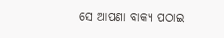ସେ ଆପଣା ବାକ୍ୟ ପଠାଇ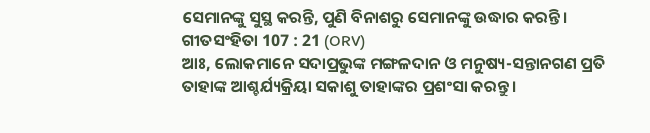ସେମାନଙ୍କୁ ସୁସ୍ଥ କରନ୍ତି, ପୁଣି ବିନାଶରୁ ସେମାନଙ୍କୁ ଉଦ୍ଧାର କରନ୍ତି ।
ଗୀତସଂହିତା 107 : 21 (ORV)
ଆଃ, ଲୋକମାନେ ସଦାପ୍ରଭୁଙ୍କ ମଙ୍ଗଳଦାନ ଓ ମନୁଷ୍ୟ-ସନ୍ତାନଗଣ ପ୍ରତି ତାହାଙ୍କ ଆଶ୍ଚର୍ଯ୍ୟକ୍ରିୟା ସକାଶୁ ତାହାଙ୍କର ପ୍ରଶଂସା କରନ୍ତୁ ।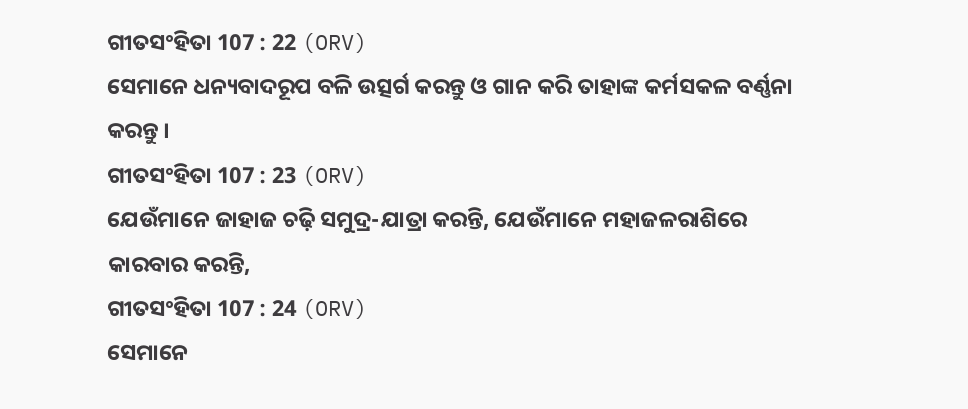ଗୀତସଂହିତା 107 : 22 (ORV)
ସେମାନେ ଧନ୍ୟବାଦରୂପ ବଳି ଉତ୍ସର୍ଗ କରନ୍ତୁ ଓ ଗାନ କରି ତାହାଙ୍କ କର୍ମସକଳ ବର୍ଣ୍ଣନା କରନ୍ତୁ ।
ଗୀତସଂହିତା 107 : 23 (ORV)
ଯେଉଁମାନେ ଜାହାଜ ଚଢ଼ି ସମୁଦ୍ର-ଯାତ୍ରା କରନ୍ତି, ଯେଉଁମାନେ ମହାଜଳରାଶିରେ କାରବାର କରନ୍ତି,
ଗୀତସଂହିତା 107 : 24 (ORV)
ସେମାନେ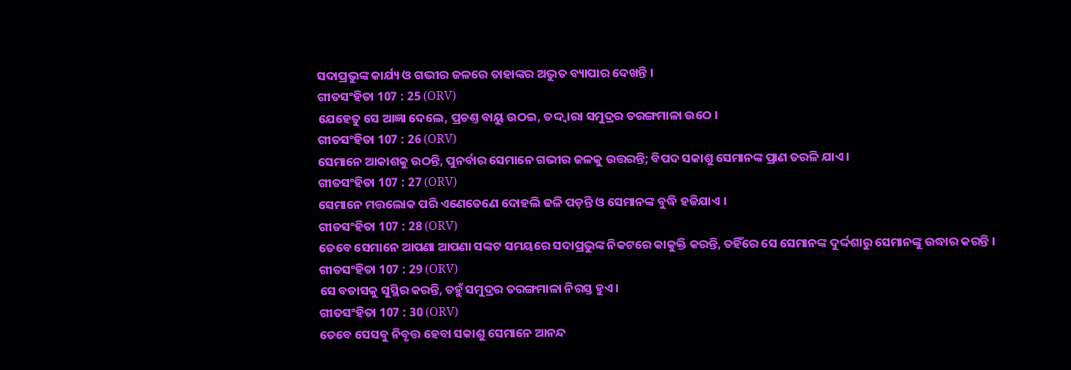ସଦାପ୍ରଭୁଙ୍କ କାର୍ଯ୍ୟ ଓ ଗଭୀର ଜଳରେ ତାହାଙ୍କର ଅଦ୍ଭୁତ ବ୍ୟାପାର ଦେଖନ୍ତି ।
ଗୀତସଂହିତା 107 : 25 (ORV)
ଯେହେତୁ ସେ ଆଜ୍ଞା ଦେଲେ, ପ୍ରଚଣ୍ତ ବାୟୁ ଉଠଇ, ତଦ୍ଦ୍ଵାରା ସମୁଦ୍ରର ତରଙ୍ଗମାଳା ଉଠେ ।
ଗୀତସଂହିତା 107 : 26 (ORV)
ସେମାନେ ଆକାଶକୁ ଉଠନ୍ତି, ପୁନର୍ବାର ସେମାନେ ଗଭୀର ଜଳକୁ ଉତ୍ତରନ୍ତି; ବିପଦ ସକାଶୁ ସେମାନଙ୍କ ପ୍ରାଣ ତରଳି ଯାଏ ।
ଗୀତସଂହିତା 107 : 27 (ORV)
ସେମାନେ ମତ୍ତଲୋକ ପରି ଏଣେତେଣେ ଦୋହଲି ଢଳି ପଡ଼ନ୍ତି ଓ ସେମାନଙ୍କ ବୁଦ୍ଧି ହଜିଯାଏ ।
ଗୀତସଂହିତା 107 : 28 (ORV)
ତେବେ ସେମାନେ ଆପଣା ଆପଣା ସଙ୍କଟ ସମୟରେ ସଦାପ୍ରଭୁଙ୍କ ନିକଟରେ କାକୁକ୍ତି କରନ୍ତି, ତହିଁରେ ସେ ସେମାନଙ୍କ ଦୁର୍ଦ୍ଦଶାରୁ ସେମାନଙ୍କୁ ଉଦ୍ଧାର କରନ୍ତି ।
ଗୀତସଂହିତା 107 : 29 (ORV)
ସେ ବତାସକୁ ସୁସ୍ଥିର କରନ୍ତି, ତହୁଁ ସମୁଦ୍ରର ତରଙ୍ଗମାଳା ନିରସ୍ତ ହୁଏ ।
ଗୀତସଂହିତା 107 : 30 (ORV)
ତେବେ ସେସବୁ ନିବୃତ୍ତ ହେବା ସକାଶୁ ସେମାନେ ଆନନ୍ଦ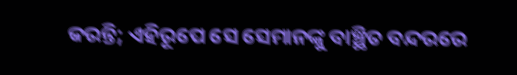କରନ୍ତି; ଏହିରୂପେ ସେ ସେମାନଙ୍କୁ ବାଞ୍ଛିତ ବନ୍ଦରରେ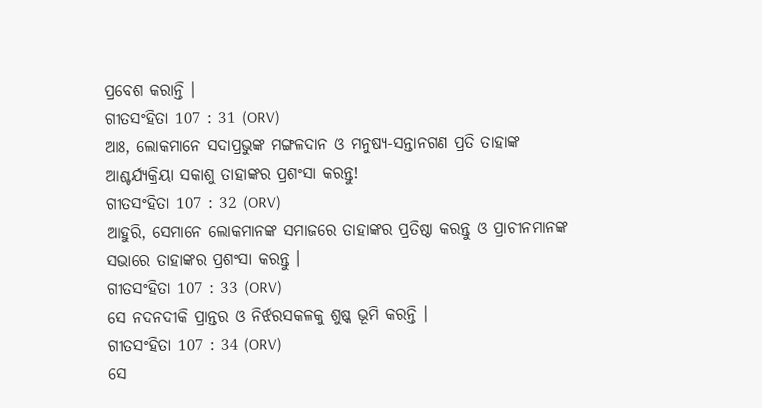ପ୍ରବେଶ କରାନ୍ତି ।
ଗୀତସଂହିତା 107 : 31 (ORV)
ଆଃ, ଲୋକମାନେ ସଦାପ୍ରଭୁଙ୍କ ମଙ୍ଗଳଦାନ ଓ ମନୁଷ୍ୟ-ସନ୍ତାନଗଣ ପ୍ରତି ତାହାଙ୍କ ଆଶ୍ଚର୍ଯ୍ୟକ୍ରିୟା ସକାଶୁ ତାହାଙ୍କର ପ୍ରଶଂସା କରନ୍ତୁ!
ଗୀତସଂହିତା 107 : 32 (ORV)
ଆହୁରି, ସେମାନେ ଲୋକମାନଙ୍କ ସମାଜରେ ତାହାଙ୍କର ପ୍ରତିଷ୍ଠା କରନ୍ତୁ ଓ ପ୍ରାଚୀନମାନଙ୍କ ସଭାରେ ତାହାଙ୍କର ପ୍ରଶଂସା କରନ୍ତୁ ।
ଗୀତସଂହିତା 107 : 33 (ORV)
ସେ ନଦନଦୀକି ପ୍ରାନ୍ତର ଓ ନିର୍ଝରସକଳକୁ ଶୁଷ୍କ ଭୂମି କରନ୍ତି ।
ଗୀତସଂହିତା 107 : 34 (ORV)
ସେ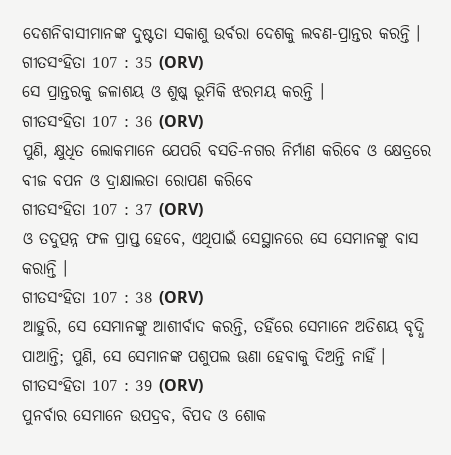ଦେଶନିବାସୀମାନଙ୍କ ଦୁଷ୍ଟତା ସକାଶୁ ଉର୍ବରା ଦେଶକୁ ଲବଣ-ପ୍ରାନ୍ତର କରନ୍ତି ।
ଗୀତସଂହିତା 107 : 35 (ORV)
ସେ ପ୍ରାନ୍ତରକୁ ଜଳାଶୟ ଓ ଶୁଷ୍କ ଭୂମିକି ଝରମୟ କରନ୍ତି ।
ଗୀତସଂହିତା 107 : 36 (ORV)
ପୁଣି, କ୍ଷୁଧିତ ଲୋକମାନେ ଯେପରି ବସତି-ନଗର ନିର୍ମାଣ କରିବେ ଓ କ୍ଷେତ୍ରରେ ବୀଜ ବପନ ଓ ଦ୍ରାକ୍ଷାଲତା ରୋପଣ କରିବେ
ଗୀତସଂହିତା 107 : 37 (ORV)
ଓ ତଦୁତ୍ପନ୍ନ ଫଳ ପ୍ରାପ୍ତ ହେବେ, ଏଥିପାଇଁ ସେସ୍ଥାନରେ ସେ ସେମାନଙ୍କୁ ବାସ କରାନ୍ତି ।
ଗୀତସଂହିତା 107 : 38 (ORV)
ଆହୁରି, ସେ ସେମାନଙ୍କୁ ଆଶୀର୍ବାଦ କରନ୍ତି, ତହିଁରେ ସେମାନେ ଅତିଶୟ ବୃଦ୍ଧି ପାଆନ୍ତି; ପୁଣି, ସେ ସେମାନଙ୍କ ପଶୁପଲ ଊଣା ହେବାକୁ ଦିଅନ୍ତି ନାହିଁ ।
ଗୀତସଂହିତା 107 : 39 (ORV)
ପୁନର୍ବାର ସେମାନେ ଉପଦ୍ରବ, ବିପଦ ଓ ଶୋକ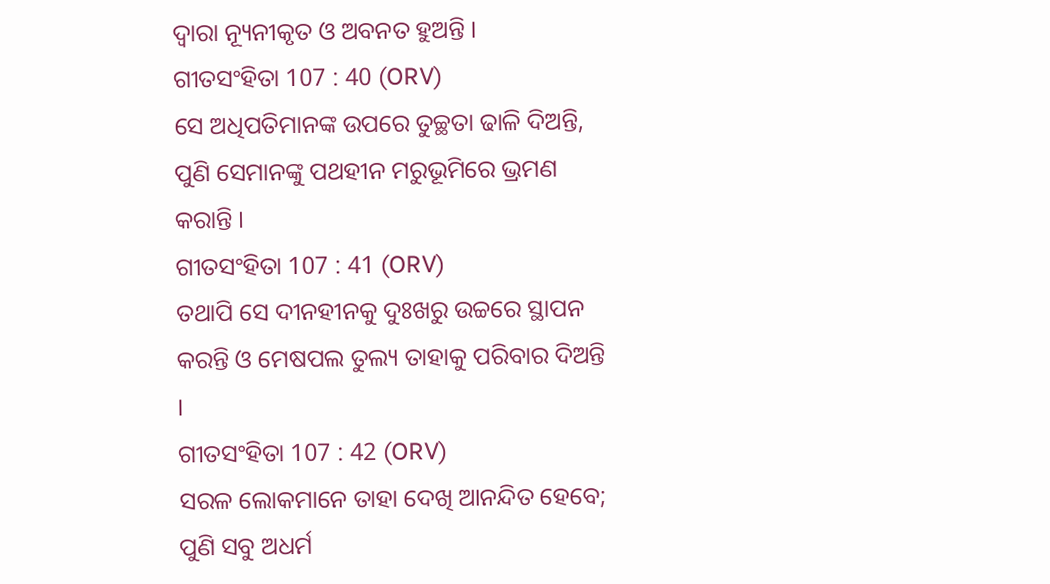ଦ୍ଵାରା ନ୍ୟୂନୀକୃତ ଓ ଅବନତ ହୁଅନ୍ତି ।
ଗୀତସଂହିତା 107 : 40 (ORV)
ସେ ଅଧିପତିମାନଙ୍କ ଉପରେ ତୁଚ୍ଛତା ଢାଳି ଦିଅନ୍ତି, ପୁଣି ସେମାନଙ୍କୁ ପଥହୀନ ମରୁଭୂମିରେ ଭ୍ରମଣ କରାନ୍ତି ।
ଗୀତସଂହିତା 107 : 41 (ORV)
ତଥାପି ସେ ଦୀନହୀନକୁ ଦୁଃଖରୁ ଉଚ୍ଚରେ ସ୍ଥାପନ କରନ୍ତି ଓ ମେଷପଲ ତୁଲ୍ୟ ତାହାକୁ ପରିବାର ଦିଅନ୍ତି ।
ଗୀତସଂହିତା 107 : 42 (ORV)
ସରଳ ଲୋକମାନେ ତାହା ଦେଖି ଆନନ୍ଦିତ ହେବେ; ପୁଣି ସବୁ ଅଧର୍ମ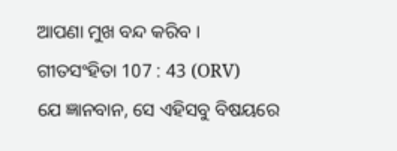ଆପଣା ମୁଖ ବନ୍ଦ କରିବ ।
ଗୀତସଂହିତା 107 : 43 (ORV)
ଯେ ଜ୍ଞାନବାନ, ସେ ଏହିସବୁ ବିଷୟରେ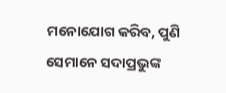ମନୋଯୋଗ କରିବ, ପୁଣି ସେମାନେ ସଦାପ୍ରଭୁଙ୍କ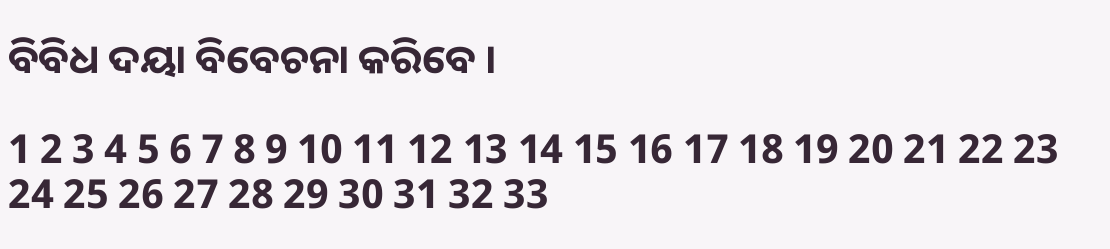ବିବିଧ ଦୟା ବିବେଚନା କରିବେ ।

1 2 3 4 5 6 7 8 9 10 11 12 13 14 15 16 17 18 19 20 21 22 23 24 25 26 27 28 29 30 31 32 33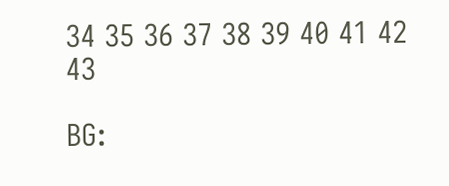34 35 36 37 38 39 40 41 42 43

BG: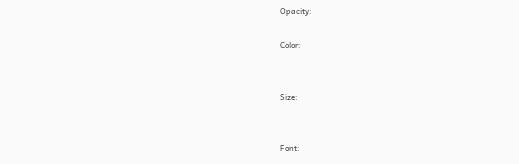Opacity:

Color:


Size:


Font: